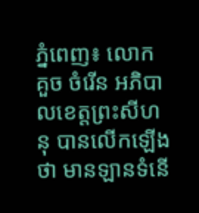ភ្នំពេញ៖ លោក គួច ចំរើន អភិបាលខេត្តព្រះសីហនុ បានលើកឡើងថា មានឡានទំនើ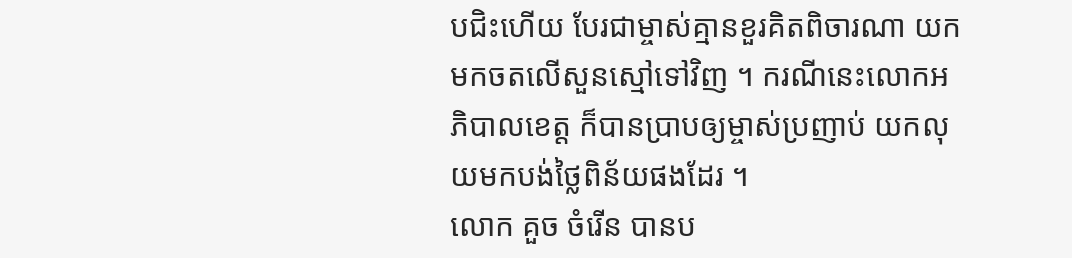បជិះហើយ បែរជាម្ចាស់គ្មានខួរគិតពិចារណា យកមកចតលើសួនស្មៅទៅវិញ ។ ករណីនេះលោកអភិបាលខេត្ត ក៏បានប្រាបឲ្យម្ចាស់ប្រញាប់ យកលុយមកបង់ថ្លៃពិន័យផងដែរ ។
លោក គួច ចំរើន បានប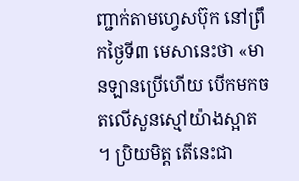ញ្ជាក់តាមហ្វេសប៊ុក នៅព្រឹកថ្ងៃទី៣ មេសានេះថា «មានឡានប្រើហើយ បើកមកចតលើសួនស្មៅយ៉ាងស្អាត ។ ប្រិយមិត្ត តើនេះជា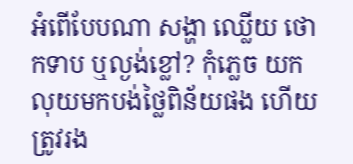អំពើបែបណា សង្ហា ឈ្លើយ ថោកទាប ឬល្ងង់ខ្លៅ? កុំភ្លេច យកលុយមកបង់ថ្លៃពិន័យផង ហើយត្រូវរង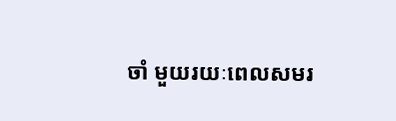ចាំ មួយរយៈពេលសមរ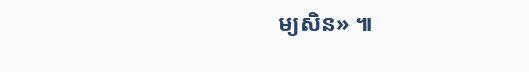ម្យសិន» ៕